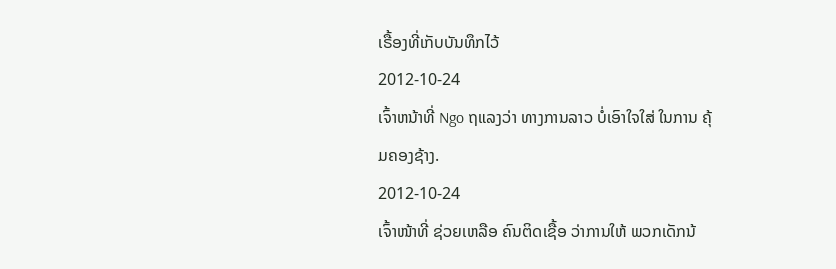ເຣື້ອງທີ່ເກັບບັນທຶກໄວ້
2012-10-24
ເຈົ້າຫນ້າທີ່ Ngo ຖແລງວ່າ ທາງການລາວ ບໍ່ເອົາໃຈໃສ່ ໃນການ ຄຸ້ມຄອງຊ້າງ.
2012-10-24
ເຈົ້າໜ້າທີ່ ຊ່ວຍເຫລືອ ຄົນຕິດເຊື້ອ ວ່າການໃຫ້ ພວກເດັກນ້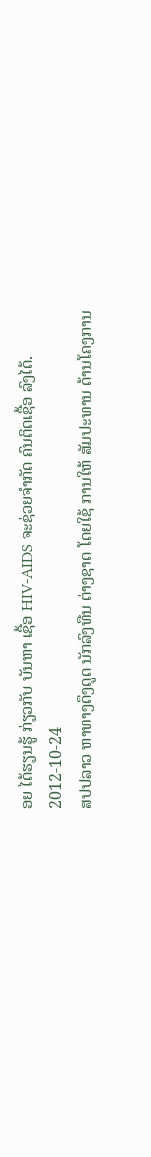ອຍ ໄດ້ຮຽນຮູ້ ກ່ຽວກັບ ບັນຫາ ເຊື້ອ HIV-AIDS ຈະຊ່ວຍຈໍາກັດ ຄົນຕິດເຊື້ອ ລົງໄດ້.
2012-10-24
ສປປລາວ ຫາທາງດຶງດູດ ນັກລົງທືນ ຕ່າງຊາດ ໂດຍໃຊ້ ການໃຫ້ ສັມປະທານ ດ້ານໂຄງການ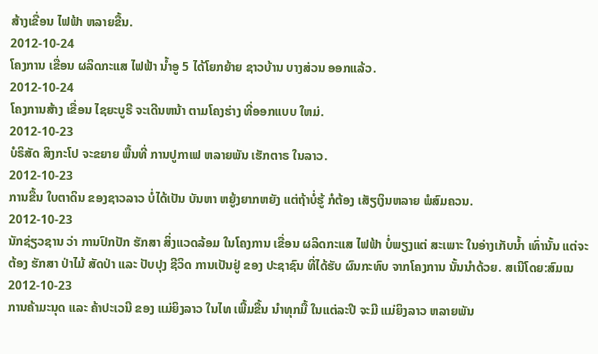ສ້າງເຂື່ອນ ໄຟຟ້າ ຫລາຍຂື້ນ.
2012-10-24
ໂຄງການ ເຂື່ອນ ຜລິດກະແສ ໄຟຟ້າ ນໍ້າອູ 5 ໄດ້ໂຍກຍ້າຍ ຊາວບ້ານ ບາງສ່ວນ ອອກແລ້ວ.
2012-10-24
ໂຄງການສ້າງ ເຂື່ອນ ໄຊຍະບູຣີ ຈະເດີນຫນ້າ ຕາມໂຄງຮ່າງ ທີ່ອອກແບບ ໃຫມ່.
2012-10-23
ບໍຣິສັດ ສິງກະໂປ ຈະຂຍາຍ ພື້ນທີ່ ການປູກາເຟ ຫລາຍພັນ ເຮັກຕາຣ ໃນລາວ.
2012-10-23
ການຂື້ນ ໃບຕາດິນ ຂອງຊາວລາວ ບໍ່ໄດ້ເປັນ ບັນຫາ ຫຍູ້ງຍາກຫຍັງ ແຕ່ຖ້າບໍ່ຮູ້ ກໍຕ້ອງ ເສັຽເງິນຫລາຍ ພໍສົມຄວນ.
2012-10-23
ນັກຊ່ຽວຊານ ວ່າ ການປົກປັກ ຮັກສາ ສິ່ງແວດລ້ອມ ໃນໂຄງການ ເຂື່ອນ ຜລິດກະແສ ໄຟຟ້າ ບໍ່ພຽງແຕ່ ສະເພາະ ໃນອ່າງເກັບນໍ້າ ເທົ່ານັ້ນ ແຕ່ຈະຕ້ອງ ຮັກສາ ປ່າໄມ້ ສັດປ່າ ແລະ ປັບປຸງ ຊີວິດ ການເປັນຢູ່ ຂອງ ປະຊາຊົນ ທີ່ໄດ້ຮັບ ຜົນກະທົບ ຈາກໂຄງການ ນັ້ນນໍາດ້ວຍ. ສເນີໂດຍ:ສົມເນ
2012-10-23
ການຄ້າມະນຸດ ແລະ ຄ້າປະເວນີ ຂອງ ແມ່ຍິງລາວ ໃນໄທ ເພີ້ມຂື້ນ ນໍາທຸກມື້ ໃນແຕ່ລະປີ ຈະມີ ແມ່ຍິງລາວ ຫລາຍພັນ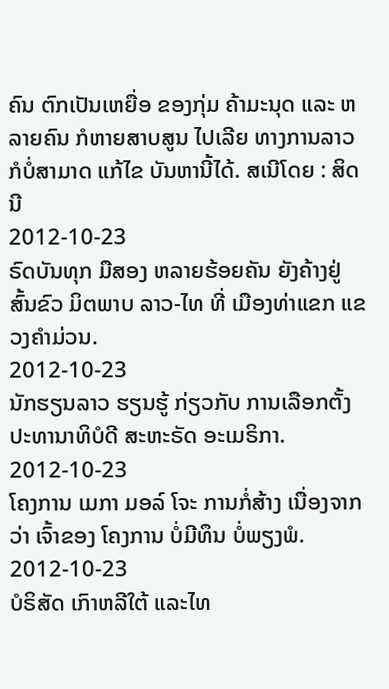ຄົນ ຕົກເປັນເຫຍື່ອ ຂອງກຸ່ມ ຄ້າມະນຸດ ແລະ ຫລາຍຄົນ ກໍຫາຍສາບສູນ ໄປເລີຍ ທາງການລາວ ກໍບໍ່ສາມາດ ແກ້ໄຂ ບັນຫານີ້ໄດ້. ສເນີໂດຍ : ສິດນີ
2012-10-23
ຣົດບັນທຸກ ມືສອງ ຫລາຍຮ້ອຍຄັນ ຍັງຄ້າງຢູ່ ສົ້ນຂົວ ມິຕພາບ ລາວ-ໄທ ທີ່ ເມືອງທ່າແຂກ ແຂວງຄໍາມ່ວນ.
2012-10-23
ນັກຮຽນລາວ ຮຽນຮູ້ ກ່ຽວກັບ ການເລືອກຕັ້ງ ປະທານາທິບໍດີ ສະຫະຣັດ ອະເມຣິກາ.
2012-10-23
ໂຄງການ ເມກາ ມອລ໌ ໂຈະ ການກໍ່ສ້າງ ເນື່ອງຈາກວ່າ ເຈົ້າຂອງ ໂຄງການ ບໍ່ມີທຶນ ບໍ່ພຽງພໍ.
2012-10-23
ບໍຣິສັດ ເກົາຫລີໃຕ້ ແລະໄທ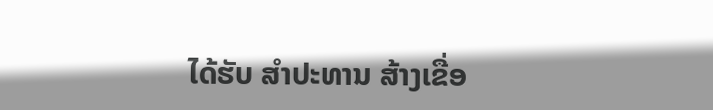ໄດ້ຮັບ ສໍາປະທານ ສ້າງເຂື່ອ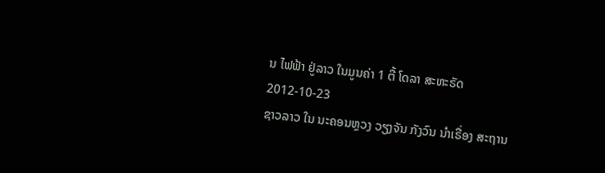ນ ໄຟຟ້າ ຢູ່ລາວ ໃນມູນຄ່າ 1 ຕື້ ໂດລາ ສະຫະຣັດ
2012-10-23
ຊາວລາວ ໃນ ນະຄອນຫຼວງ ວຽງຈັນ ກັງວົນ ນໍາເຣື່ອງ ສະຖານ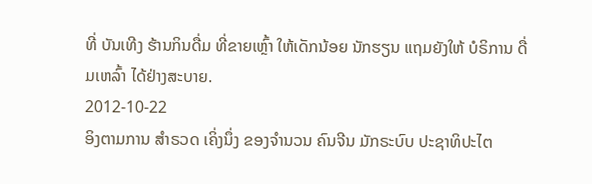ທີ່ ບັນເທີງ ຮ້ານກິນດື່ມ ທີ່ຂາຍເຫຼົ້າ ໃຫ້ເດັກນ້ອຍ ນັກຮຽນ ແຖມຍັງໃຫ້ ບໍຣິການ ດື່ມເຫລົ້າ ໄດ້ຢ່າງສະບາຍ.
2012-10-22
ອິງຕາມການ ສຳຣວດ ເຄິ່ງນຶ່ງ ຂອງຈຳນວນ ຄົນຈີນ ມັກຣະບົບ ປະຊາທິປະໄຕ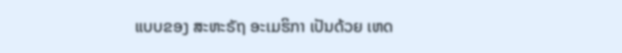ແບບຂອງ ສະຫະຣັຖ ອະເມຮິກາ ເປັນດ້ວຍ ເຫດ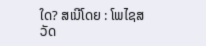ໃດ? ສເນີໂດຍ : ໂພໄຊສວັດ